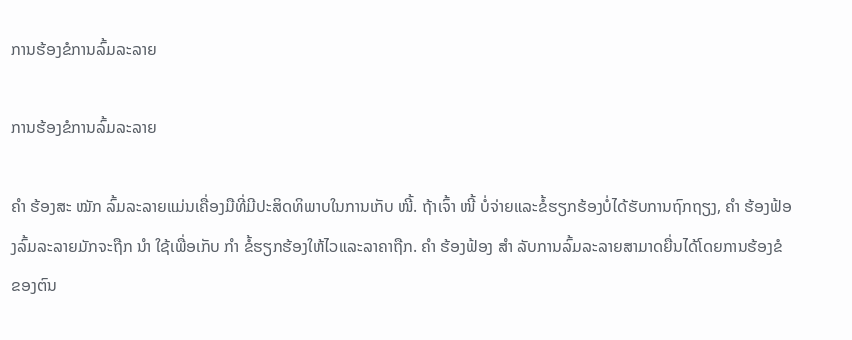ການຮ້ອງຂໍການລົ້ມລະລາຍ

ການຮ້ອງຂໍການລົ້ມລະລາຍ

ຄຳ ຮ້ອງສະ ໝັກ ລົ້ມລະລາຍແມ່ນເຄື່ອງມືທີ່ມີປະສິດທິພາບໃນການເກັບ ໜີ້. ຖ້າເຈົ້າ ໜີ້ ບໍ່ຈ່າຍແລະຂໍ້ຮຽກຮ້ອງບໍ່ໄດ້ຮັບການຖົກຖຽງ, ຄຳ ຮ້ອງຟ້ອງລົ້ມລະລາຍມັກຈະຖືກ ນຳ ໃຊ້ເພື່ອເກັບ ກຳ ຂໍ້ຮຽກຮ້ອງໃຫ້ໄວແລະລາຄາຖືກ. ຄຳ ຮ້ອງຟ້ອງ ສຳ ລັບການລົ້ມລະລາຍສາມາດຍື່ນໄດ້ໂດຍການຮ້ອງຂໍຂອງຕົນ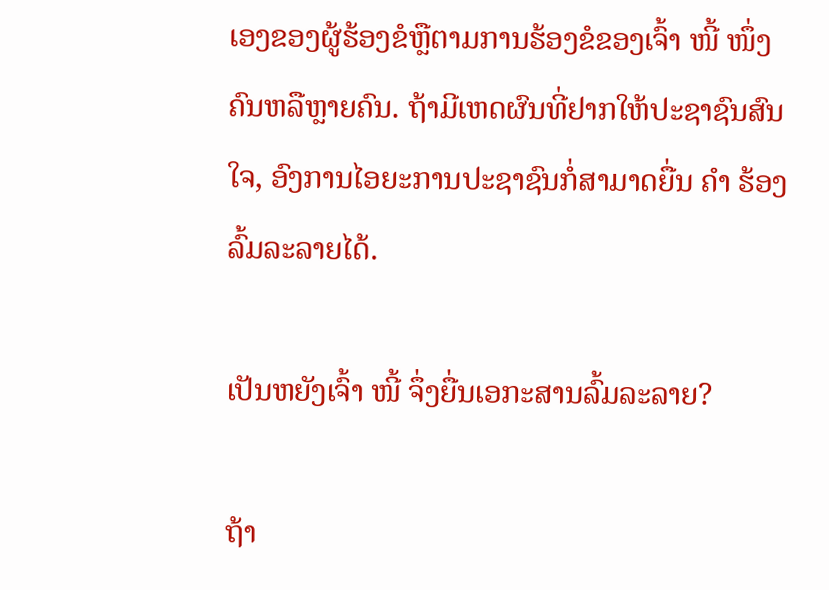ເອງຂອງຜູ້ຮ້ອງຂໍຫຼືຕາມການຮ້ອງຂໍຂອງເຈົ້າ ໜີ້ ໜຶ່ງ ຄົນຫລືຫຼາຍຄົນ. ຖ້າມີເຫດຜົນທີ່ຢາກໃຫ້ປະຊາຊົນສົນໃຈ, ອົງການໄອຍະການປະຊາຊົນກໍ່ສາມາດຍື່ນ ຄຳ ຮ້ອງລົ້ມລະລາຍໄດ້.

ເປັນຫຍັງເຈົ້າ ໜີ້ ຈຶ່ງຍື່ນເອກະສານລົ້ມລະລາຍ?

ຖ້າ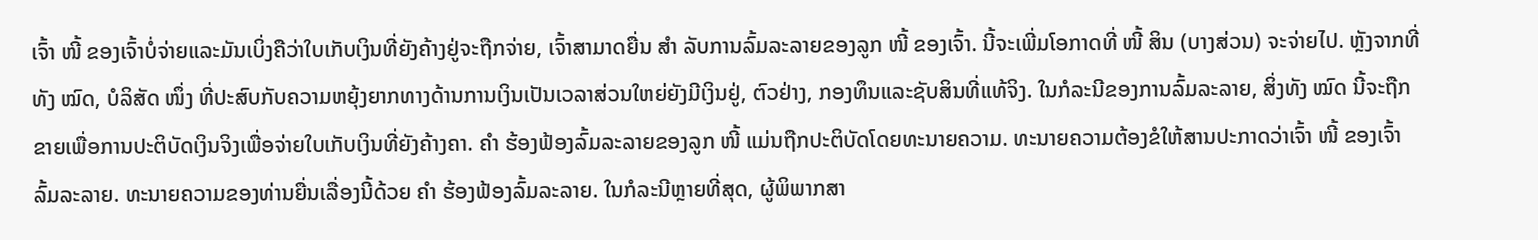ເຈົ້າ ໜີ້ ຂອງເຈົ້າບໍ່ຈ່າຍແລະມັນເບິ່ງຄືວ່າໃບເກັບເງິນທີ່ຍັງຄ້າງຢູ່ຈະຖືກຈ່າຍ, ເຈົ້າສາມາດຍື່ນ ສຳ ລັບການລົ້ມລະລາຍຂອງລູກ ໜີ້ ຂອງເຈົ້າ. ນີ້ຈະເພີ່ມໂອກາດທີ່ ໜີ້ ສິນ (ບາງສ່ວນ) ຈະຈ່າຍໄປ. ຫຼັງຈາກທີ່ທັງ ໝົດ, ບໍລິສັດ ໜຶ່ງ ທີ່ປະສົບກັບຄວາມຫຍຸ້ງຍາກທາງດ້ານການເງິນເປັນເວລາສ່ວນໃຫຍ່ຍັງມີເງິນຢູ່, ຕົວຢ່າງ, ກອງທຶນແລະຊັບສິນທີ່ແທ້ຈິງ. ໃນກໍລະນີຂອງການລົ້ມລະລາຍ, ສິ່ງທັງ ໝົດ ນີ້ຈະຖືກຂາຍເພື່ອການປະຕິບັດເງິນຈິງເພື່ອຈ່າຍໃບເກັບເງິນທີ່ຍັງຄ້າງຄາ. ຄຳ ຮ້ອງຟ້ອງລົ້ມລະລາຍຂອງລູກ ໜີ້ ແມ່ນຖືກປະຕິບັດໂດຍທະນາຍຄວາມ. ທະນາຍຄວາມຕ້ອງຂໍໃຫ້ສານປະກາດວ່າເຈົ້າ ໜີ້ ຂອງເຈົ້າລົ້ມລະລາຍ. ທະນາຍຄວາມຂອງທ່ານຍື່ນເລື່ອງນີ້ດ້ວຍ ຄຳ ຮ້ອງຟ້ອງລົ້ມລະລາຍ. ໃນກໍລະນີຫຼາຍທີ່ສຸດ, ຜູ້ພິພາກສາ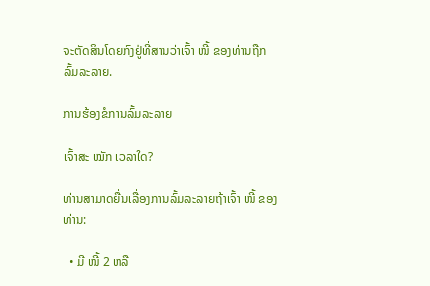ຈະຕັດສິນໂດຍກົງຢູ່ທີ່ສານວ່າເຈົ້າ ໜີ້ ຂອງທ່ານຖືກລົ້ມລະລາຍ.

ການຮ້ອງຂໍການລົ້ມລະລາຍ

ເຈົ້າສະ ໝັກ ເວລາໃດ?

ທ່ານສາມາດຍື່ນເລື່ອງການລົ້ມລະລາຍຖ້າເຈົ້າ ໜີ້ ຂອງທ່ານ:

  • ມີ ໜີ້ 2 ຫລື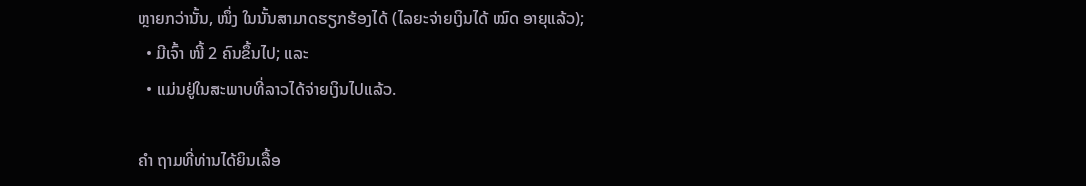ຫຼາຍກວ່ານັ້ນ, ໜຶ່ງ ໃນນັ້ນສາມາດຮຽກຮ້ອງໄດ້ (ໄລຍະຈ່າຍເງິນໄດ້ ໝົດ ອາຍຸແລ້ວ);
  • ມີເຈົ້າ ໜີ້ 2 ຄົນຂຶ້ນໄປ; ແລະ
  • ແມ່ນຢູ່ໃນສະພາບທີ່ລາວໄດ້ຈ່າຍເງິນໄປແລ້ວ.

ຄຳ ຖາມທີ່ທ່ານໄດ້ຍິນເລື້ອ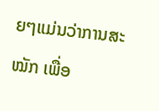ຍໆແມ່ນວ່າການສະ ໝັກ ເພື່ອ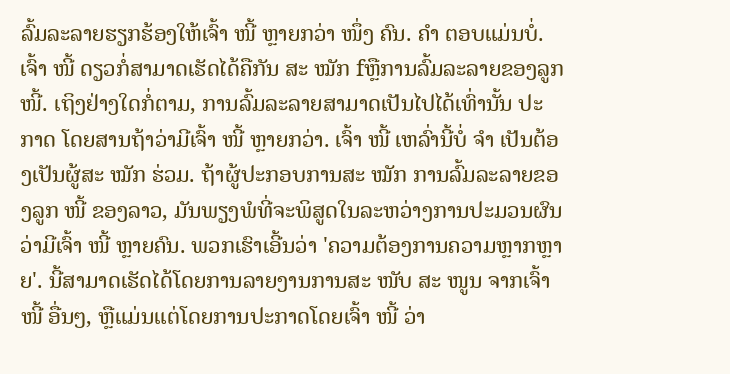ລົ້ມລະລາຍຮຽກຮ້ອງໃຫ້ເຈົ້າ ໜີ້ ຫຼາຍກວ່າ ໜຶ່ງ ຄົນ. ຄຳ ຕອບແມ່ນບໍ່. ເຈົ້າ ໜີ້ ດຽວກໍ່ສາມາດເຮັດໄດ້ຄືກັນ ສະ ໝັກ fຫຼືການລົ້ມລະລາຍຂອງລູກ ໜີ້. ເຖິງຢ່າງໃດກໍ່ຕາມ, ການລົ້ມລະລາຍສາມາດເປັນໄປໄດ້ເທົ່ານັ້ນ ປະກາດ ໂດຍສານຖ້າວ່າມີເຈົ້າ ໜີ້ ຫຼາຍກວ່າ. ເຈົ້າ ໜີ້ ເຫລົ່ານີ້ບໍ່ ຈຳ ເປັນຕ້ອງເປັນຜູ້ສະ ໝັກ ຮ່ວມ. ຖ້າຜູ້ປະກອບການສະ ໝັກ ການລົ້ມລະລາຍຂອງລູກ ໜີ້ ຂອງລາວ, ມັນພຽງພໍທີ່ຈະພິສູດໃນລະຫວ່າງການປະມວນຜົນວ່າມີເຈົ້າ ໜີ້ ຫຼາຍຄົນ. ພວກເຮົາເອີ້ນວ່າ 'ຄວາມຕ້ອງການຄວາມຫຼາກຫຼາຍ'. ນີ້ສາມາດເຮັດໄດ້ໂດຍການລາຍງານການສະ ໜັບ ສະ ໜູນ ຈາກເຈົ້າ ໜີ້ ອື່ນໆ, ຫຼືແມ່ນແຕ່ໂດຍການປະກາດໂດຍເຈົ້າ ໜີ້ ວ່າ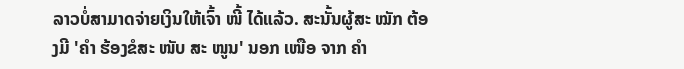ລາວບໍ່ສາມາດຈ່າຍເງິນໃຫ້ເຈົ້າ ໜີ້ ໄດ້ແລ້ວ. ສະນັ້ນຜູ້ສະ ໝັກ ຕ້ອງມີ 'ຄຳ ຮ້ອງຂໍສະ ໜັບ ສະ ໜູນ' ນອກ ເໜືອ ຈາກ ຄຳ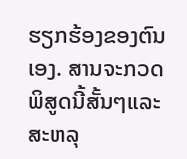ຮຽກຮ້ອງຂອງຕົນເອງ. ສານຈະກວດພິສູດນີ້ສັ້ນໆແລະສະຫລຸ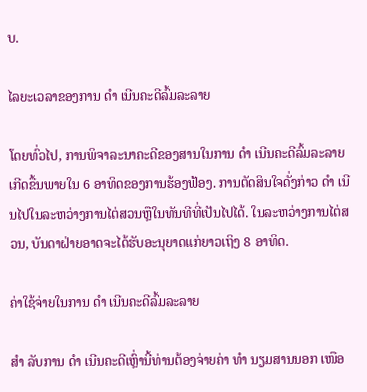ບ.

ໄລຍະເວລາຂອງການ ດຳ ເນີນຄະດີລົ້ມລະລາຍ

ໂດຍທົ່ວໄປ, ການພິຈາລະນາຄະດີຂອງສານໃນການ ດຳ ເນີນຄະດີລົ້ມລະລາຍເກີດຂື້ນພາຍໃນ 6 ອາທິດຂອງການຮ້ອງຟ້ອງ. ການຕັດສິນໃຈດັ່ງກ່າວ ດຳ ເນີນໄປໃນລະຫວ່າງການໄຕ່ສວນຫຼືໃນທັນທີທີ່ເປັນໄປໄດ້. ໃນລະຫວ່າງການໄຕ່ສວນ, ບັນດາຝ່າຍອາດຈະໄດ້ຮັບອະນຸຍາດແກ່ຍາວເຖິງ 8 ອາທິດ.

ຄ່າໃຊ້ຈ່າຍໃນການ ດຳ ເນີນຄະດີລົ້ມລະລາຍ

ສຳ ລັບການ ດຳ ເນີນຄະດີເຫຼົ່ານີ້ທ່ານຕ້ອງຈ່າຍຄ່າ ທຳ ນຽມສານນອກ ເໜືອ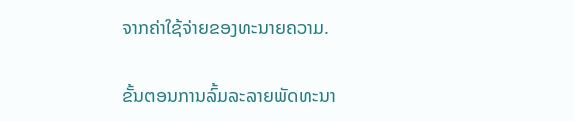ຈາກຄ່າໃຊ້ຈ່າຍຂອງທະນາຍຄວາມ.

ຂັ້ນຕອນການລົ້ມລະລາຍພັດທະນາ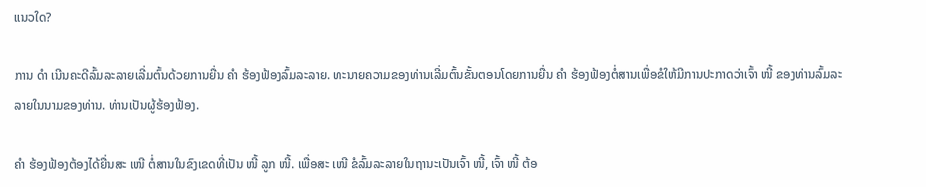ແນວໃດ?

ການ ດຳ ເນີນຄະດີລົ້ມລະລາຍເລີ່ມຕົ້ນດ້ວຍການຍື່ນ ຄຳ ຮ້ອງຟ້ອງລົ້ມລະລາຍ. ທະນາຍຄວາມຂອງທ່ານເລີ່ມຕົ້ນຂັ້ນຕອນໂດຍການຍື່ນ ຄຳ ຮ້ອງຟ້ອງຕໍ່ສານເພື່ອຂໍໃຫ້ມີການປະກາດວ່າເຈົ້າ ໜີ້ ຂອງທ່ານລົ້ມລະລາຍໃນນາມຂອງທ່ານ. ທ່ານເປັນຜູ້ຮ້ອງຟ້ອງ.

ຄຳ ຮ້ອງຟ້ອງຕ້ອງໄດ້ຍື່ນສະ ເໜີ ຕໍ່ສານໃນຂົງເຂດທີ່ເປັນ ໜີ້ ລູກ ໜີ້. ເພື່ອສະ ເໜີ ຂໍລົ້ມລະລາຍໃນຖານະເປັນເຈົ້າ ໜີ້, ເຈົ້າ ໜີ້ ຕ້ອ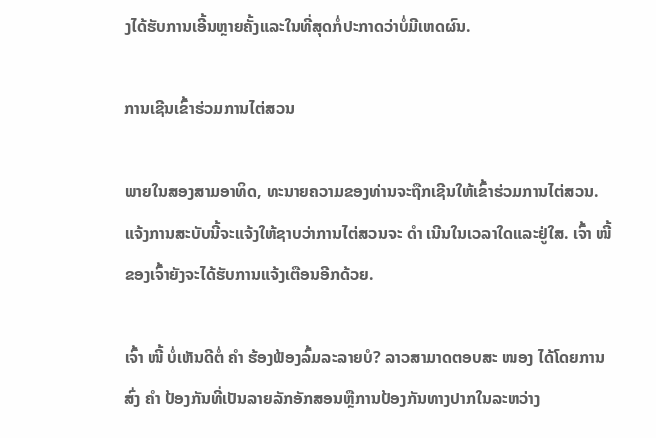ງໄດ້ຮັບການເອີ້ນຫຼາຍຄັ້ງແລະໃນທີ່ສຸດກໍ່ປະກາດວ່າບໍ່ມີເຫດຜົນ.

ການເຊີນເຂົ້າຮ່ວມການໄຕ່ສວນ

ພາຍໃນສອງສາມອາທິດ, ທະນາຍຄວາມຂອງທ່ານຈະຖືກເຊີນໃຫ້ເຂົ້າຮ່ວມການໄຕ່ສວນ. ແຈ້ງການສະບັບນີ້ຈະແຈ້ງໃຫ້ຊາບວ່າການໄຕ່ສວນຈະ ດຳ ເນີນໃນເວລາໃດແລະຢູ່ໃສ. ເຈົ້າ ໜີ້ ຂອງເຈົ້າຍັງຈະໄດ້ຮັບການແຈ້ງເຕືອນອີກດ້ວຍ.

ເຈົ້າ ໜີ້ ບໍ່ເຫັນດີຕໍ່ ຄຳ ຮ້ອງຟ້ອງລົ້ມລະລາຍບໍ? ລາວສາມາດຕອບສະ ໜອງ ໄດ້ໂດຍການສົ່ງ ຄຳ ປ້ອງກັນທີ່ເປັນລາຍລັກອັກສອນຫຼືການປ້ອງກັນທາງປາກໃນລະຫວ່າງ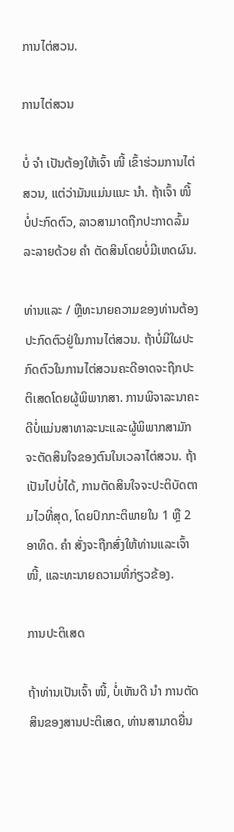ການໄຕ່ສວນ.

ການໄຕ່ສວນ

ບໍ່ ຈຳ ເປັນຕ້ອງໃຫ້ເຈົ້າ ໜີ້ ເຂົ້າຮ່ວມການໄຕ່ສວນ, ແຕ່ວ່າມັນແມ່ນແນະ ນຳ. ຖ້າເຈົ້າ ໜີ້ ບໍ່ປະກົດຕົວ, ລາວສາມາດຖືກປະກາດລົ້ມລະລາຍດ້ວຍ ຄຳ ຕັດສິນໂດຍບໍ່ມີເຫດຜົນ.

ທ່ານແລະ / ຫຼືທະນາຍຄວາມຂອງທ່ານຕ້ອງປະກົດຕົວຢູ່ໃນການໄຕ່ສວນ. ຖ້າບໍ່ມີໃຜປະກົດຕົວໃນການໄຕ່ສວນຄະດີອາດຈະຖືກປະຕິເສດໂດຍຜູ້ພິພາກສາ. ການພິຈາລະນາຄະດີບໍ່ແມ່ນສາທາລະນະແລະຜູ້ພິພາກສາມັກຈະຕັດສິນໃຈຂອງຕົນໃນເວລາໄຕ່ສວນ. ຖ້າເປັນໄປບໍ່ໄດ້, ການຕັດສິນໃຈຈະປະຕິບັດຕາມໄວທີ່ສຸດ, ໂດຍປົກກະຕິພາຍໃນ 1 ຫຼື 2 ອາທິດ. ຄຳ ສັ່ງຈະຖືກສົ່ງໃຫ້ທ່ານແລະເຈົ້າ ໜີ້, ແລະທະນາຍຄວາມທີ່ກ່ຽວຂ້ອງ.

ການປະຕິເສດ

ຖ້າທ່ານເປັນເຈົ້າ ໜີ້, ບໍ່ເຫັນດີ ນຳ ການຕັດສິນຂອງສານປະຕິເສດ, ທ່ານສາມາດຍື່ນ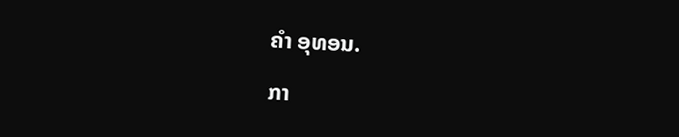ຄຳ ອຸທອນ.

ກາ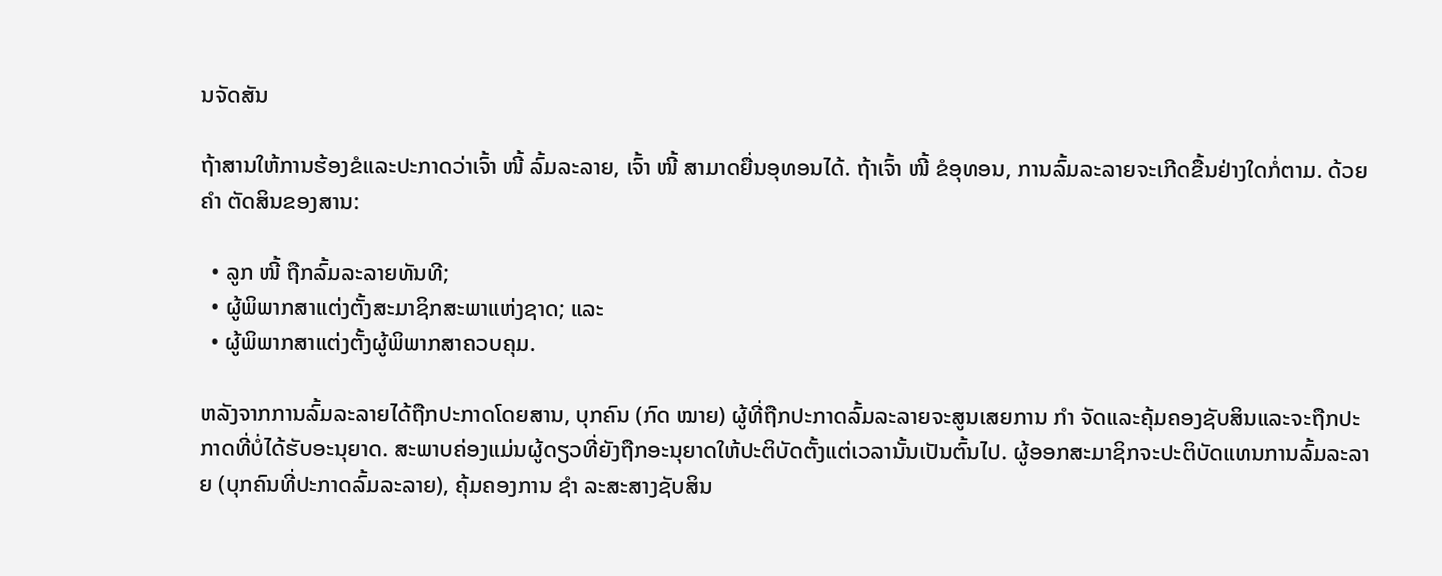ນຈັດສັນ

ຖ້າສານໃຫ້ການຮ້ອງຂໍແລະປະກາດວ່າເຈົ້າ ໜີ້ ລົ້ມລະລາຍ, ເຈົ້າ ໜີ້ ສາມາດຍື່ນອຸທອນໄດ້. ຖ້າເຈົ້າ ໜີ້ ຂໍອຸທອນ, ການລົ້ມລະລາຍຈະເກີດຂື້ນຢ່າງໃດກໍ່ຕາມ. ດ້ວຍ ຄຳ ຕັດສິນຂອງສານ:

  • ລູກ ໜີ້ ຖືກລົ້ມລະລາຍທັນທີ;
  • ຜູ້ພິພາກສາແຕ່ງຕັ້ງສະມາຊິກສະພາແຫ່ງຊາດ; ແລະ
  • ຜູ້ພິພາກສາແຕ່ງຕັ້ງຜູ້ພິພາກສາຄວບຄຸມ.

ຫລັງຈາກການລົ້ມລະລາຍໄດ້ຖືກປະກາດໂດຍສານ, ບຸກຄົນ (ກົດ ໝາຍ) ຜູ້ທີ່ຖືກປະກາດລົ້ມລະລາຍຈະສູນເສຍການ ກຳ ຈັດແລະຄຸ້ມຄອງຊັບສິນແລະຈະຖືກປະກາດທີ່ບໍ່ໄດ້ຮັບອະນຸຍາດ. ສະພາບຄ່ອງແມ່ນຜູ້ດຽວທີ່ຍັງຖືກອະນຸຍາດໃຫ້ປະຕິບັດຕັ້ງແຕ່ເວລານັ້ນເປັນຕົ້ນໄປ. ຜູ້ອອກສະມາຊິກຈະປະຕິບັດແທນການລົ້ມລະລາຍ (ບຸກຄົນທີ່ປະກາດລົ້ມລະລາຍ), ຄຸ້ມຄອງການ ຊຳ ລະສະສາງຊັບສິນ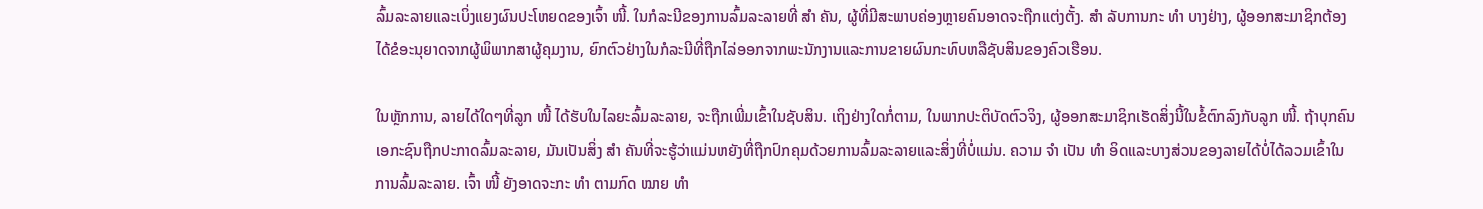ລົ້ມລະລາຍແລະເບິ່ງແຍງຜົນປະໂຫຍດຂອງເຈົ້າ ໜີ້. ໃນກໍລະນີຂອງການລົ້ມລະລາຍທີ່ ສຳ ຄັນ, ຜູ້ທີ່ມີສະພາບຄ່ອງຫຼາຍຄົນອາດຈະຖືກແຕ່ງຕັ້ງ. ສຳ ລັບການກະ ທຳ ບາງຢ່າງ, ຜູ້ອອກສະມາຊິກຕ້ອງໄດ້ຂໍອະນຸຍາດຈາກຜູ້ພິພາກສາຜູ້ຄຸມງານ, ຍົກຕົວຢ່າງໃນກໍລະນີທີ່ຖືກໄລ່ອອກຈາກພະນັກງານແລະການຂາຍຜົນກະທົບຫລືຊັບສິນຂອງຄົວເຮືອນ.

ໃນຫຼັກການ, ລາຍໄດ້ໃດໆທີ່ລູກ ໜີ້ ໄດ້ຮັບໃນໄລຍະລົ້ມລະລາຍ, ຈະຖືກເພີ່ມເຂົ້າໃນຊັບສິນ. ເຖິງຢ່າງໃດກໍ່ຕາມ, ໃນພາກປະຕິບັດຕົວຈິງ, ຜູ້ອອກສະມາຊິກເຮັດສິ່ງນີ້ໃນຂໍ້ຕົກລົງກັບລູກ ໜີ້. ຖ້າບຸກຄົນເອກະຊົນຖືກປະກາດລົ້ມລະລາຍ, ມັນເປັນສິ່ງ ສຳ ຄັນທີ່ຈະຮູ້ວ່າແມ່ນຫຍັງທີ່ຖືກປົກຄຸມດ້ວຍການລົ້ມລະລາຍແລະສິ່ງທີ່ບໍ່ແມ່ນ. ຄວາມ ຈຳ ເປັນ ທຳ ອິດແລະບາງສ່ວນຂອງລາຍໄດ້ບໍ່ໄດ້ລວມເຂົ້າໃນການລົ້ມລະລາຍ. ເຈົ້າ ໜີ້ ຍັງອາດຈະກະ ທຳ ຕາມກົດ ໝາຍ ທຳ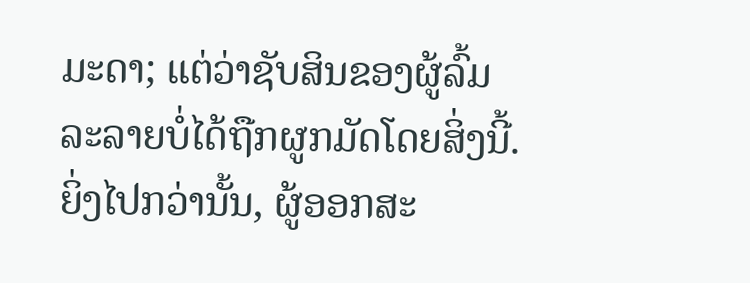ມະດາ; ແຕ່ວ່າຊັບສິນຂອງຜູ້ລົ້ມລະລາຍບໍ່ໄດ້ຖືກຜູກມັດໂດຍສິ່ງນີ້. ຍິ່ງໄປກວ່ານັ້ນ, ຜູ້ອອກສະ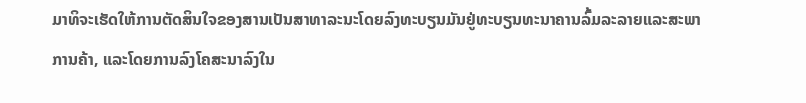ມາທິຈະເຮັດໃຫ້ການຕັດສິນໃຈຂອງສານເປັນສາທາລະນະໂດຍລົງທະບຽນມັນຢູ່ທະບຽນທະນາຄານລົ້ມລະລາຍແລະສະພາການຄ້າ, ແລະໂດຍການລົງໂຄສະນາລົງໃນ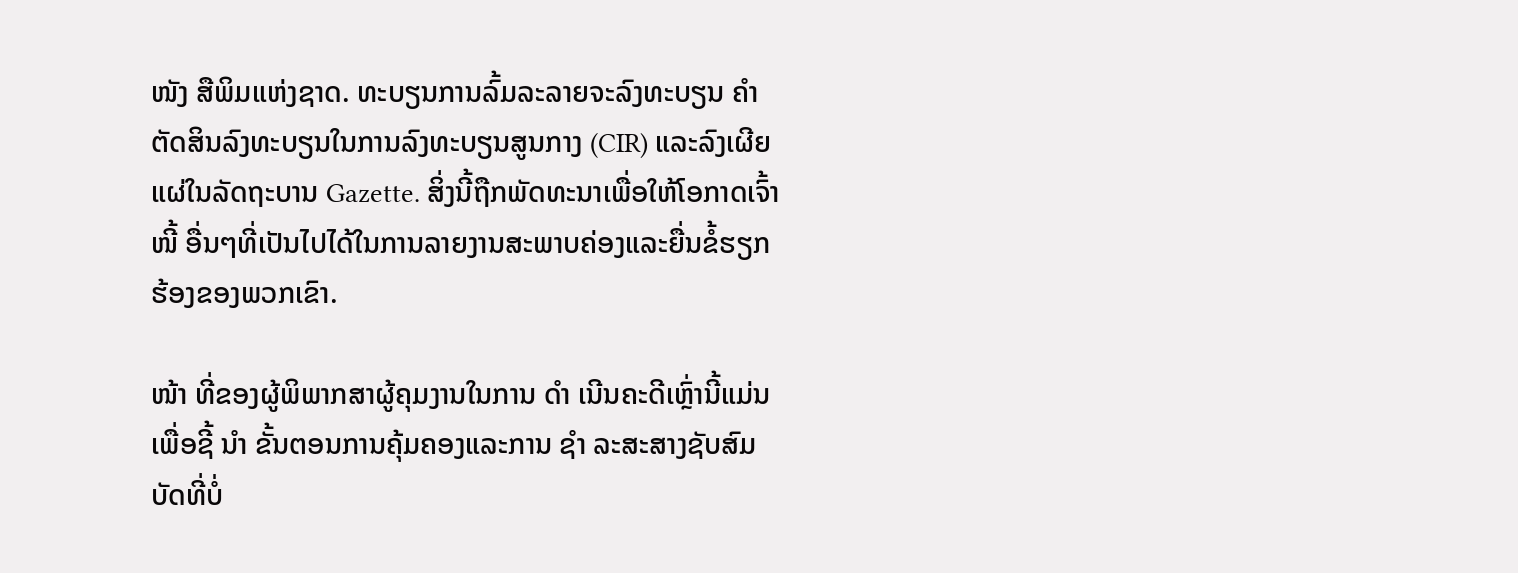ໜັງ ສືພິມແຫ່ງຊາດ. ທະບຽນການລົ້ມລະລາຍຈະລົງທະບຽນ ຄຳ ຕັດສິນລົງທະບຽນໃນການລົງທະບຽນສູນກາງ (CIR) ແລະລົງເຜີຍແຜ່ໃນລັດຖະບານ Gazette. ສິ່ງນີ້ຖືກພັດທະນາເພື່ອໃຫ້ໂອກາດເຈົ້າ ໜີ້ ອື່ນໆທີ່ເປັນໄປໄດ້ໃນການລາຍງານສະພາບຄ່ອງແລະຍື່ນຂໍ້ຮຽກຮ້ອງຂອງພວກເຂົາ.

ໜ້າ ທີ່ຂອງຜູ້ພິພາກສາຜູ້ຄຸມງານໃນການ ດຳ ເນີນຄະດີເຫຼົ່ານີ້ແມ່ນເພື່ອຊີ້ ນຳ ຂັ້ນຕອນການຄຸ້ມຄອງແລະການ ຊຳ ລະສະສາງຊັບສົມບັດທີ່ບໍ່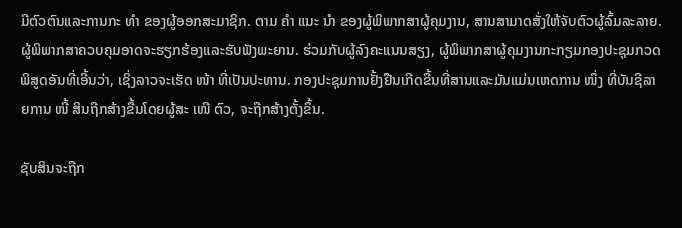ມີຕົວຕົນແລະການກະ ທຳ ຂອງຜູ້ອອກສະມາຊິກ. ຕາມ ຄຳ ແນະ ນຳ ຂອງຜູ້ພິພາກສາຜູ້ຄຸມງານ, ສານສາມາດສັ່ງໃຫ້ຈັບຕົວຜູ້ລົ້ມລະລາຍ. ຜູ້ພິພາກສາຄວບຄຸມອາດຈະຮຽກຮ້ອງແລະຮັບຟັງພະຍານ. ຮ່ວມກັບຜູ້ລົງຄະແນນສຽງ, ຜູ້ພິພາກສາຜູ້ຄຸມງານກະກຽມກອງປະຊຸມກວດພິສູດອັນທີ່ເອີ້ນວ່າ, ເຊິ່ງລາວຈະເຮັດ ໜ້າ ທີ່ເປັນປະທານ. ກອງປະຊຸມການຢັ້ງຢືນເກີດຂື້ນທີ່ສານແລະມັນແມ່ນເຫດການ ໜຶ່ງ ທີ່ບັນຊີລາຍການ ໜີ້ ສິນຖືກສ້າງຂື້ນໂດຍຜູ້ສະ ເໜີ ຕົວ, ຈະຖືກສ້າງຕັ້ງຂຶ້ນ.

ຊັບສິນຈະຖືກ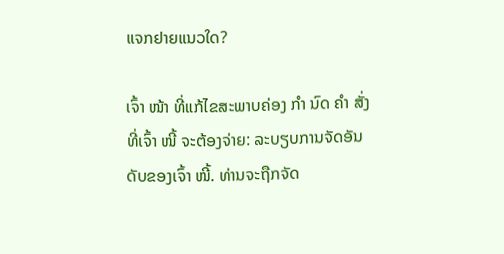ແຈກຢາຍແນວໃດ?

ເຈົ້າ ໜ້າ ທີ່ແກ້ໄຂສະພາບຄ່ອງ ກຳ ນົດ ຄຳ ສັ່ງທີ່ເຈົ້າ ໜີ້ ຈະຕ້ອງຈ່າຍ: ລະບຽບການຈັດອັນດັບຂອງເຈົ້າ ໜີ້. ທ່ານຈະຖືກຈັດ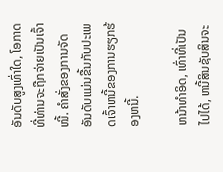ອັນດັບສູງເທົ່າໃດ, ໂອກາດທີ່ທ່ານຈະຖືກຈ່າຍເປັນເຈົ້າ ໜີ້. ຄໍາສັ່ງຂອງການຈັດອັນດັບແມ່ນຂື້ນກັບປະເພດເຈົ້າຫນີ້ຂອງການຮຽກຮ້ອງຫນີ້.

ຫນ້າທໍາອິດ, ເທົ່າທີ່ເປັນໄປໄດ້, ຫນີ້ສິນຊັບສິນຈະ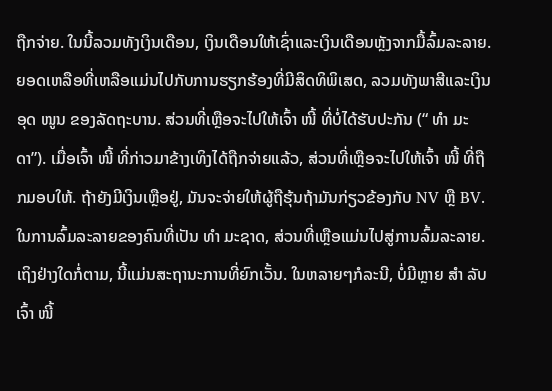ຖືກຈ່າຍ. ໃນນີ້ລວມທັງເງິນເດືອນ, ເງິນເດືອນໃຫ້ເຊົ່າແລະເງິນເດືອນຫຼັງຈາກມື້ລົ້ມລະລາຍ. ຍອດເຫລືອທີ່ເຫລືອແມ່ນໄປກັບການຮຽກຮ້ອງທີ່ມີສິດທິພິເສດ, ລວມທັງພາສີແລະເງິນອຸດ ໜູນ ຂອງລັດຖະບານ. ສ່ວນທີ່ເຫຼືອຈະໄປໃຫ້ເຈົ້າ ໜີ້ ທີ່ບໍ່ໄດ້ຮັບປະກັນ (“ ທຳ ມະດາ”). ເມື່ອເຈົ້າ ໜີ້ ທີ່ກ່າວມາຂ້າງເທິງໄດ້ຖືກຈ່າຍແລ້ວ, ສ່ວນທີ່ເຫຼືອຈະໄປໃຫ້ເຈົ້າ ໜີ້ ທີ່ຖືກມອບໃຫ້. ຖ້າຍັງມີເງິນເຫຼືອຢູ່, ມັນຈະຈ່າຍໃຫ້ຜູ້ຖືຮຸ້ນຖ້າມັນກ່ຽວຂ້ອງກັບ NV ຫຼື BV. ໃນການລົ້ມລະລາຍຂອງຄົນທີ່ເປັນ ທຳ ມະຊາດ, ສ່ວນທີ່ເຫຼືອແມ່ນໄປສູ່ການລົ້ມລະລາຍ. ເຖິງຢ່າງໃດກໍ່ຕາມ, ນີ້ແມ່ນສະຖານະການທີ່ຍົກເວັ້ນ. ໃນຫລາຍໆກໍລະນີ, ບໍ່ມີຫຼາຍ ສຳ ລັບເຈົ້າ ໜີ້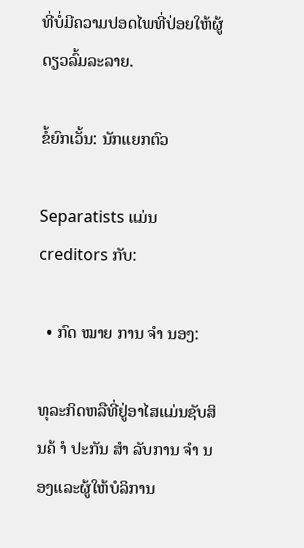ທີ່ບໍ່ມີຄວາມປອດໄພທີ່ປ່ອຍໃຫ້ຜູ້ດຽວລົ້ມລະລາຍ.

ຂໍ້ຍົກເວັ້ນ: ນັກແຍກຕົວ

Separatists ແມ່ນ creditors ກັບ:

  • ກົດ ໝາຍ ການ ຈຳ ນອງ:

ທຸລະກິດຫລືທີ່ຢູ່ອາໄສແມ່ນຊັບສິນຄ້ ຳ ປະກັນ ສຳ ລັບການ ຈຳ ນອງແລະຜູ້ໃຫ້ບໍລິການ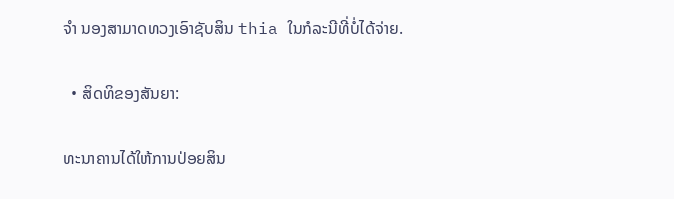ຈຳ ນອງສາມາດທວງເອົາຊັບສິນ thia ໃນກໍລະນີທີ່ບໍ່ໄດ້ຈ່າຍ.

  • ສິດທິຂອງສັນຍາ:

ທະນາຄານໄດ້ໃຫ້ການປ່ອຍສິນ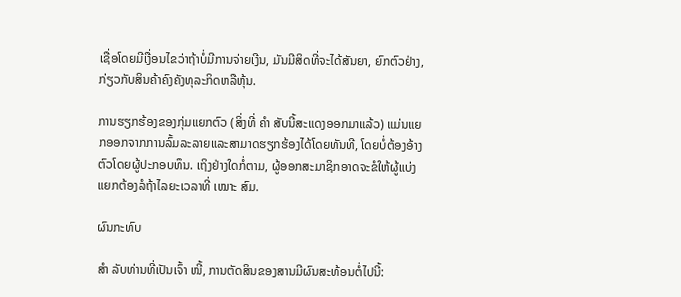ເຊື່ອໂດຍມີເງື່ອນໄຂວ່າຖ້າບໍ່ມີການຈ່າຍເງີນ, ມັນມີສິດທີ່ຈະໄດ້ສັນຍາ, ຍົກຕົວຢ່າງ, ກ່ຽວກັບສິນຄ້າຄົງຄັງທຸລະກິດຫລືຫຸ້ນ.

ການຮຽກຮ້ອງຂອງກຸ່ມແຍກຕົວ (ສິ່ງທີ່ ຄຳ ສັບນີ້ສະແດງອອກມາແລ້ວ) ແມ່ນແຍກອອກຈາກການລົ້ມລະລາຍແລະສາມາດຮຽກຮ້ອງໄດ້ໂດຍທັນທີ, ໂດຍບໍ່ຕ້ອງອ້າງຕົວໂດຍຜູ້ປະກອບທຶນ. ເຖິງຢ່າງໃດກໍ່ຕາມ, ຜູ້ອອກສະມາຊິກອາດຈະຂໍໃຫ້ຜູ້ແບ່ງແຍກຕ້ອງລໍຖ້າໄລຍະເວລາທີ່ ເໝາະ ສົມ.

ຜົນກະທົບ

ສຳ ລັບທ່ານທີ່ເປັນເຈົ້າ ໜີ້, ການຕັດສິນຂອງສານມີຜົນສະທ້ອນຕໍ່ໄປນີ້: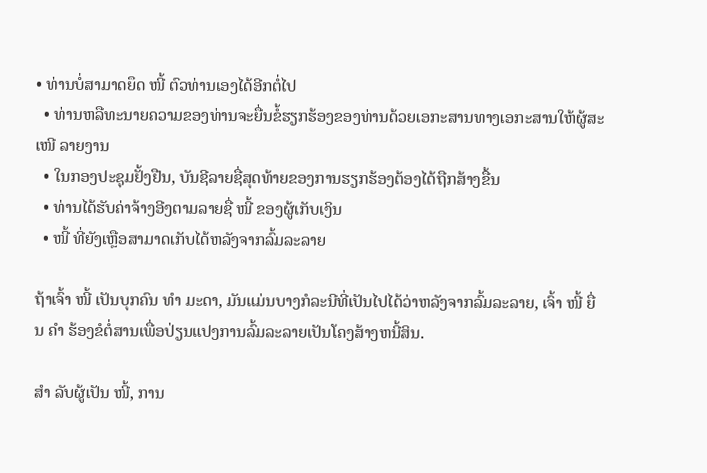• ທ່ານບໍ່ສາມາດຍຶດ ໜີ້ ຕົວທ່ານເອງໄດ້ອີກຕໍ່ໄປ
  • ທ່ານຫລືທະນາຍຄວາມຂອງທ່ານຈະຍື່ນຂໍ້ຮຽກຮ້ອງຂອງທ່ານດ້ວຍເອກະສານທາງເອກະສານໃຫ້ຜູ້ສະ ເໜີ ລາຍງານ
  • ໃນກອງປະຊຸມຢັ້ງຢືນ, ບັນຊີລາຍຊື່ສຸດທ້າຍຂອງການຮຽກຮ້ອງຕ້ອງໄດ້ຖືກສ້າງຂື້ນ
  • ທ່ານໄດ້ຮັບຄ່າຈ້າງອີງຕາມລາຍຊື່ ໜີ້ ຂອງຜູ້ເກັບເງິນ
  • ໜີ້ ທີ່ຍັງເຫຼືອສາມາດເກັບໄດ້ຫລັງຈາກລົ້ມລະລາຍ

ຖ້າເຈົ້າ ໜີ້ ເປັນບຸກຄົນ ທຳ ມະດາ, ມັນແມ່ນບາງກໍລະນີທີ່ເປັນໄປໄດ້ວ່າຫລັງຈາກລົ້ມລະລາຍ, ເຈົ້າ ໜີ້ ຍື່ນ ຄຳ ຮ້ອງຂໍຕໍ່ສານເພື່ອປ່ຽນແປງການລົ້ມລະລາຍເປັນໂຄງສ້າງຫນີ້ສິນ.

ສຳ ລັບຜູ້ເປັນ ໜີ້, ການ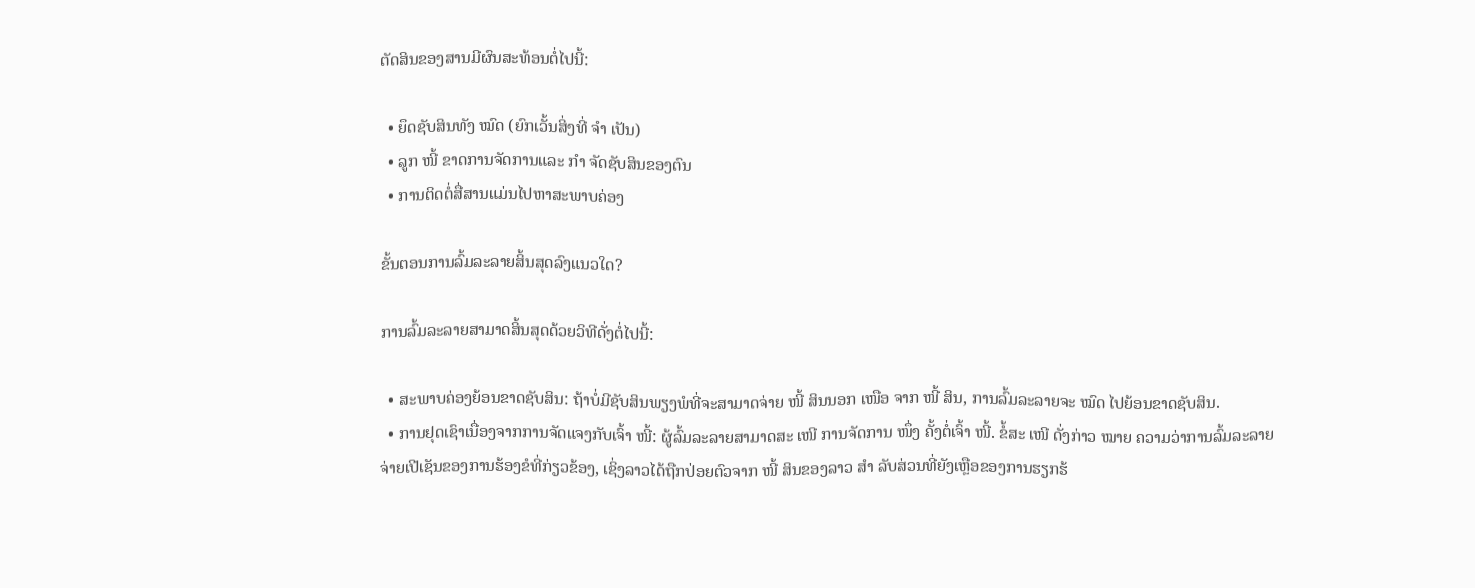ຕັດສິນຂອງສານມີຜົນສະທ້ອນຕໍ່ໄປນີ້:

  • ຍຶດຊັບສິນທັງ ໝົດ (ຍົກເວັ້ນສິ່ງທີ່ ຈຳ ເປັນ)
  • ລູກ ໜີ້ ຂາດການຈັດການແລະ ກຳ ຈັດຊັບສິນຂອງຕົນ
  • ການຕິດຕໍ່ສື່ສານແມ່ນໄປຫາສະພາບຄ່ອງ

ຂັ້ນຕອນການລົ້ມລະລາຍສິ້ນສຸດລົງແນວໃດ?

ການລົ້ມລະລາຍສາມາດສິ້ນສຸດດ້ວຍວິທີດັ່ງຕໍ່ໄປນີ້:

  • ສະພາບຄ່ອງຍ້ອນຂາດຊັບສິນ: ຖ້າບໍ່ມີຊັບສິນພຽງພໍທີ່ຈະສາມາດຈ່າຍ ໜີ້ ສິນນອກ ເໜືອ ຈາກ ໜີ້ ສິນ, ການລົ້ມລະລາຍຈະ ໝົດ ໄປຍ້ອນຂາດຊັບສິນ.
  • ການຢຸດເຊົາເນື່ອງຈາກການຈັດແຈງກັບເຈົ້າ ໜີ້: ຜູ້ລົ້ມລະລາຍສາມາດສະ ເໜີ ການຈັດການ ໜຶ່ງ ຄັ້ງຕໍ່ເຈົ້າ ໜີ້. ຂໍ້ສະ ເໜີ ດັ່ງກ່າວ ໝາຍ ຄວາມວ່າການລົ້ມລະລາຍຈ່າຍເປີເຊັນຂອງການຮ້ອງຂໍທີ່ກ່ຽວຂ້ອງ, ເຊິ່ງລາວໄດ້ຖືກປ່ອຍຕົວຈາກ ໜີ້ ສິນຂອງລາວ ສຳ ລັບສ່ວນທີ່ຍັງເຫຼືອຂອງການຮຽກຮ້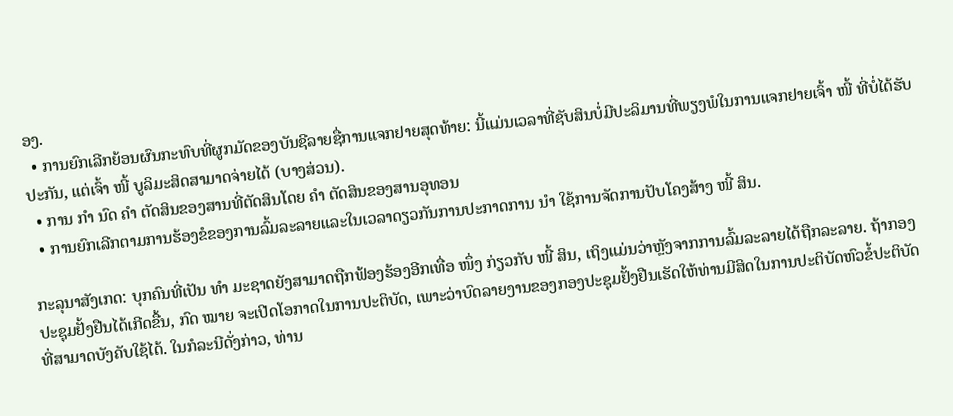ອງ.
  • ການຍົກເລີກຍ້ອນຜົນກະທົບທີ່ຜູກມັດຂອງບັນຊີລາຍຊື່ການແຈກຢາຍສຸດທ້າຍ: ນີ້ແມ່ນເວລາທີ່ຊັບສິນບໍ່ມີປະລິມານທີ່ພຽງພໍໃນການແຈກຢາຍເຈົ້າ ໜີ້ ທີ່ບໍ່ໄດ້ຮັບປະກັນ, ແຕ່ເຈົ້າ ໜີ້ ບູລິມະສິດສາມາດຈ່າຍໄດ້ (ບາງສ່ວນ).
  • ການ ກຳ ນົດ ຄຳ ຕັດສິນຂອງສານທີ່ຕັດສິນໂດຍ ຄຳ ຕັດສິນຂອງສານອຸທອນ
  • ການຍົກເລີກຕາມການຮ້ອງຂໍຂອງການລົ້ມລະລາຍແລະໃນເວລາດຽວກັນການປະກາດການ ນຳ ໃຊ້ການຈັດການປັບໂຄງສ້າງ ໜີ້ ສິນ.

ກະລຸນາສັງເກດ: ບຸກຄົນທີ່ເປັນ ທຳ ມະຊາດຍັງສາມາດຖືກຟ້ອງຮ້ອງອີກເທື່ອ ໜຶ່ງ ກ່ຽວກັບ ໜີ້ ສິນ, ເຖິງແມ່ນວ່າຫຼັງຈາກການລົ້ມລະລາຍໄດ້ຖືກລະລາຍ. ຖ້າກອງປະຊຸມຢັ້ງຢືນໄດ້ເກີດຂື້ນ, ກົດ ໝາຍ ຈະເປີດໂອກາດໃນການປະຕິບັດ, ເພາະວ່າບົດລາຍງານຂອງກອງປະຊຸມຢັ້ງຢືນເຮັດໃຫ້ທ່ານມີສິດໃນການປະຕິບັດຫົວຂໍ້ປະຕິບັດທີ່ສາມາດບັງຄັບໃຊ້ໄດ້. ໃນກໍລະນີດັ່ງກ່າວ, ທ່ານ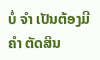ບໍ່ ຈຳ ເປັນຕ້ອງມີ ຄຳ ຕັດສິນ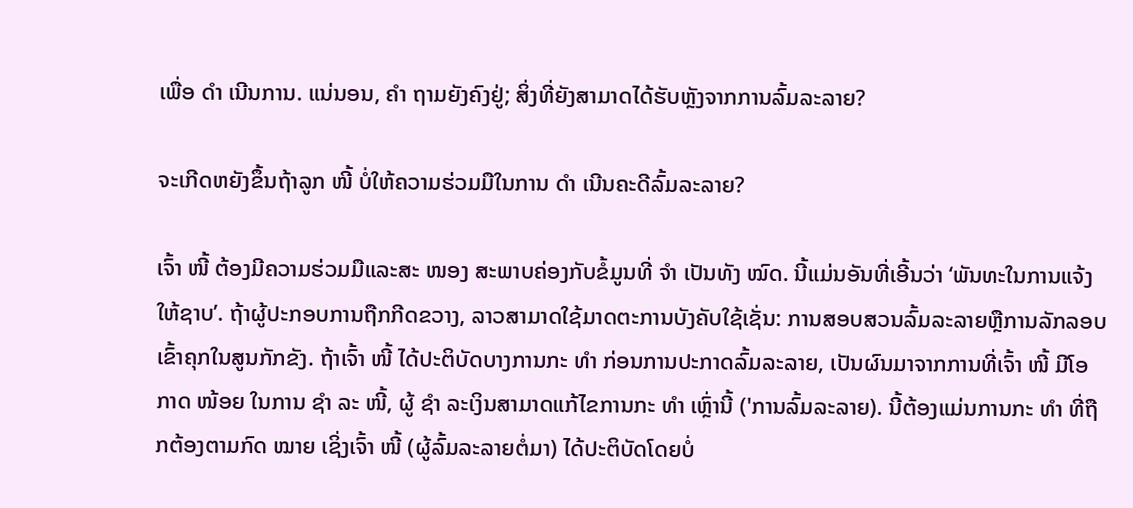ເພື່ອ ດຳ ເນີນການ. ແນ່ນອນ, ຄຳ ຖາມຍັງຄົງຢູ່; ສິ່ງທີ່ຍັງສາມາດໄດ້ຮັບຫຼັງຈາກການລົ້ມລະລາຍ?

ຈະເກີດຫຍັງຂຶ້ນຖ້າລູກ ໜີ້ ບໍ່ໃຫ້ຄວາມຮ່ວມມືໃນການ ດຳ ເນີນຄະດີລົ້ມລະລາຍ?

ເຈົ້າ ໜີ້ ຕ້ອງມີຄວາມຮ່ວມມືແລະສະ ໜອງ ສະພາບຄ່ອງກັບຂໍ້ມູນທີ່ ຈຳ ເປັນທັງ ໝົດ. ນີ້ແມ່ນອັນທີ່ເອີ້ນວ່າ ‘ພັນທະໃນການແຈ້ງໃຫ້ຊາບ’. ຖ້າຜູ້ປະກອບການຖືກກີດຂວາງ, ລາວສາມາດໃຊ້ມາດຕະການບັງຄັບໃຊ້ເຊັ່ນ: ການສອບສວນລົ້ມລະລາຍຫຼືການລັກລອບເຂົ້າຄຸກໃນສູນກັກຂັງ. ຖ້າເຈົ້າ ໜີ້ ໄດ້ປະຕິບັດບາງການກະ ທຳ ກ່ອນການປະກາດລົ້ມລະລາຍ, ເປັນຜົນມາຈາກການທີ່ເຈົ້າ ໜີ້ ມີໂອກາດ ໜ້ອຍ ໃນການ ຊຳ ລະ ໜີ້, ຜູ້ ຊຳ ລະເງິນສາມາດແກ້ໄຂການກະ ທຳ ເຫຼົ່ານີ້ ('ການລົ້ມລະລາຍ). ນີ້ຕ້ອງແມ່ນການກະ ທຳ ທີ່ຖືກຕ້ອງຕາມກົດ ໝາຍ ເຊິ່ງເຈົ້າ ໜີ້ (ຜູ້ລົ້ມລະລາຍຕໍ່ມາ) ໄດ້ປະຕິບັດໂດຍບໍ່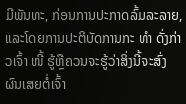ມີພັນທະ, ກ່ອນການປະກາດລົ້ມລະລາຍ, ແລະໂດຍການປະຕິບັດການກະ ທຳ ດັ່ງກ່າວເຈົ້າ ໜີ້ ຮູ້ຫຼືຄວນຈະຮູ້ວ່າສິ່ງນີ້ຈະສົ່ງຜົນເສຍຕໍ່ເຈົ້າ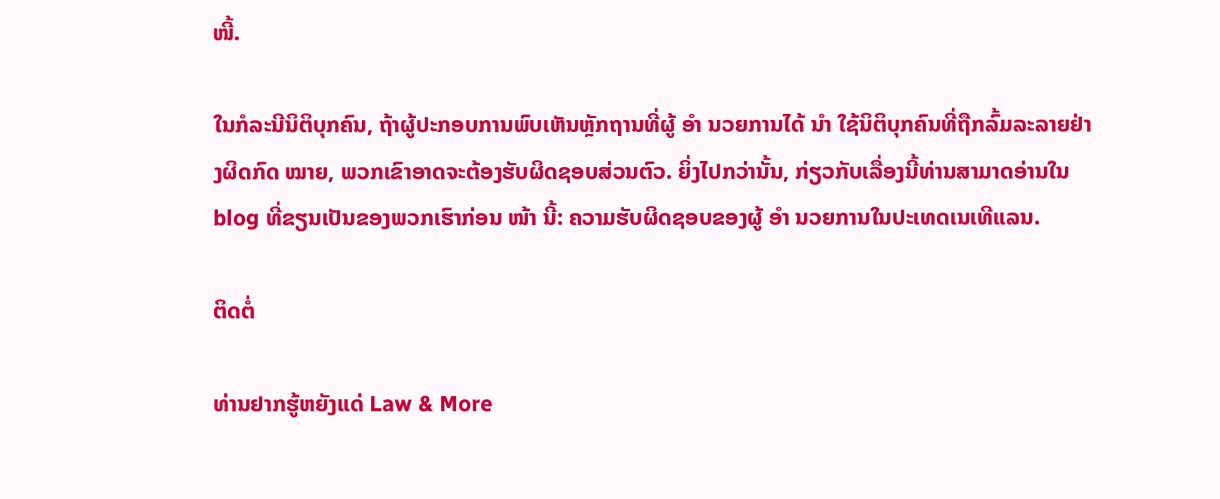ໜີ້.

ໃນກໍລະນີນິຕິບຸກຄົນ, ຖ້າຜູ້ປະກອບການພົບເຫັນຫຼັກຖານທີ່ຜູ້ ອຳ ນວຍການໄດ້ ນຳ ໃຊ້ນິຕິບຸກຄົນທີ່ຖືກລົ້ມລະລາຍຢ່າງຜິດກົດ ໝາຍ, ພວກເຂົາອາດຈະຕ້ອງຮັບຜິດຊອບສ່ວນຕົວ. ຍິ່ງໄປກວ່ານັ້ນ, ກ່ຽວກັບເລື່ອງນີ້ທ່ານສາມາດອ່ານໃນ blog ທີ່ຂຽນເປັນຂອງພວກເຮົາກ່ອນ ໜ້າ ນີ້: ຄວາມຮັບຜິດຊອບຂອງຜູ້ ອຳ ນວຍການໃນປະເທດເນເທີແລນ.

ຕິດຕໍ່

ທ່ານຢາກຮູ້ຫຍັງແດ່ Law & More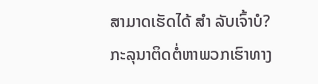ສາມາດເຮັດໄດ້ ສຳ ລັບເຈົ້າບໍ?
ກະລຸນາຕິດຕໍ່ຫາພວກເຮົາທາງ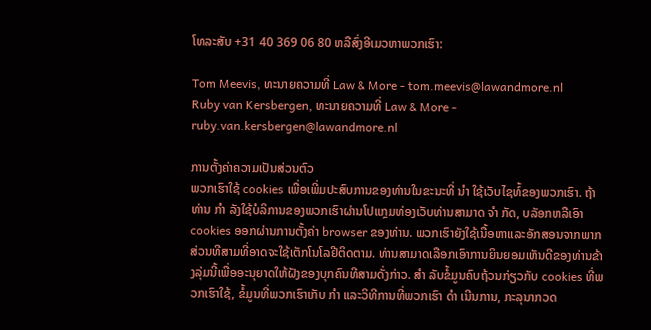ໂທລະສັບ +31 40 369 06 80 ຫລືສົ່ງອີເມວຫາພວກເຮົາ:

Tom Meevis, ທະນາຍຄວາມທີ່ Law & More - tom.meevis@lawandmore.nl
Ruby van Kersbergen, ທະນາຍຄວາມທີ່ Law & More - ruby.van.kersbergen@lawandmore.nl

ການຕັ້ງຄ່າຄວາມເປັນສ່ວນຕົວ
ພວກເຮົາໃຊ້ cookies ເພື່ອເພີ່ມປະສົບການຂອງທ່ານໃນຂະນະທີ່ ນຳ ໃຊ້ເວັບໄຊທ໌້ຂອງພວກເຮົາ. ຖ້າທ່ານ ກຳ ລັງໃຊ້ບໍລິການຂອງພວກເຮົາຜ່ານໂປແກຼມທ່ອງເວັບທ່ານສາມາດ ຈຳ ກັດ, ບລັອກຫລືເອົາ cookies ອອກຜ່ານການຕັ້ງຄ່າ browser ຂອງທ່ານ. ພວກເຮົາຍັງໃຊ້ເນື້ອຫາແລະອັກສອນຈາກພາກສ່ວນທີສາມທີ່ອາດຈະໃຊ້ເຕັກໂນໂລຢີຕິດຕາມ. ທ່ານສາມາດເລືອກເອົາການຍິນຍອມເຫັນດີຂອງທ່ານຂ້າງລຸ່ມນີ້ເພື່ອອະນຸຍາດໃຫ້ຝັງຂອງບຸກຄົນທີສາມດັ່ງກ່າວ. ສຳ ລັບຂໍ້ມູນຄົບຖ້ວນກ່ຽວກັບ cookies ທີ່ພວກເຮົາໃຊ້, ຂໍ້ມູນທີ່ພວກເຮົາເກັບ ກຳ ແລະວິທີການທີ່ພວກເຮົາ ດຳ ເນີນການ, ກະລຸນາກວດ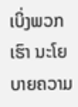ເບິ່ງພວກເຮົາ ນະໂຍບາຍຄວາມ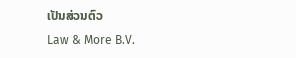ເປັນສ່ວນຕົວ
Law & More B.V.